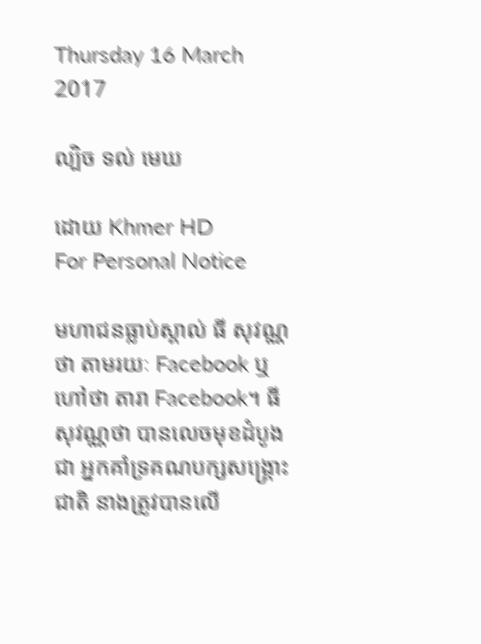Thursday 16 March 2017

ល្បិច ទល់ មេឃ

ដោយ Khmer HD
For Personal Notice

មហាជនធ្លាប់ស្គាល់ ធី សុវណ្ណថា តាមរយៈ Facebook ឬ ហៅថា តារា Facebook។ ធី សុវណ្ណថា បានលេចមុខដំបូងជា អ្នកគាំទ្រគណបក្សសង្គ្រោះជាតិ នាងត្រូវបានលើ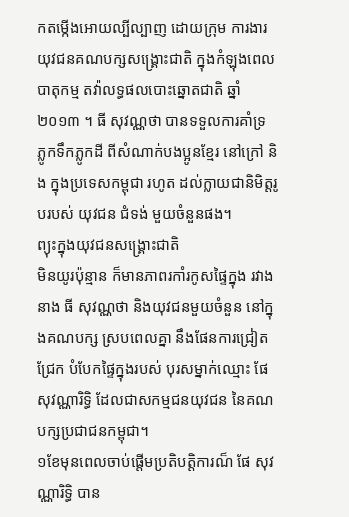កតម្កើងអោយល្បីល្បាញ ដោយក្រុម ការងារយុវជនគណបក្សសង្គ្រោះជាតិ ក្នុងកំឡុងពេលបាតុកម្ម តវ៉ាលទ្ធផលបោះឆ្នោតជាតិ ឆ្នាំ២០១៣ ។ ធី សុវណ្ណថា បានទទួលការគាំទ្រ ភ្លូកទឹកភ្លូកដី ពីសំណាក់បងប្អូនខ្មែរ នៅក្រៅ និង ក្នុងប្រទេសកម្ពុជា រហូត ដល់ក្លាយជានិមិត្តរូបរបស់ យុវជន ជំទង់ មួយចំនួនផង។
ព្យុះក្នុងយុវជនសង្គ្រោះជាតិ
មិនយូរប៉ុន្មាន ក៏មានភាពរកាំរកូសផ្ទៃក្នុង រវាងនាង ធី សុវណ្ណថា និងយុវជនមួយចំនួន នៅក្នុងគណបក្ស ស្របពេលគ្នា នឹងផែនការជ្រៀតជ្រែក បំបែកផ្ទៃក្នុងរបស់ បុរសម្នាក់ឈ្មោះ ផែ សុវណ្ណារិទ្ធិ ដែលជាសកម្មជនយុវជន នៃគណបក្សប្រជាជនកម្ពុជា។
១ខែមុនពេលចាប់ផ្តើមប្រតិបត្តិការណ៏ ផែ សុវណ្ណារិទ្ធិ បាន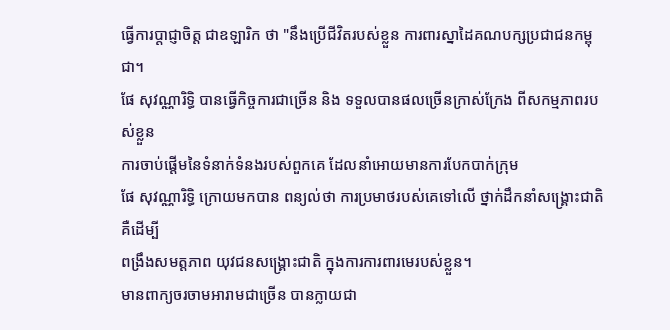ធ្វើការប្តាជ្ញាចិត្ត ជាឧឡារិក ថា "នឹងប្រើជីវិតរបស់ខ្លួន ការពារស្នាដៃគណបក្សប្រជាជនកម្ពុជា។
ផែ សុវណ្ណារិទ្ធិ បានធ្វើកិច្ចការជាច្រើន និង ទទួលបានផលច្រើនក្រាស់ក្រែង ពីសកម្មភាពរបស់ខ្លួន
ការចាប់ផ្តើមនៃទំនាក់ទំនងរបស់ពួកគេ ដែលនាំអោយមានការបែកបាក់ក្រុម
ផែ សុវណ្ណារិទ្ធិ ក្រោយមកបាន ពន្យល់ថា ការប្រមាថរបស់គេទៅលើ ថ្នាក់ដឹកនាំសង្គ្រោះជាតិ គឺដើម្បី
ពង្រឹងសមត្តភាព យុវជនសង្គ្រោះជាតិ ក្នុងការការពារមេរបស់ខ្លួន។
មានពាក្យចរចាមអារាមជាច្រើន បានក្លាយជា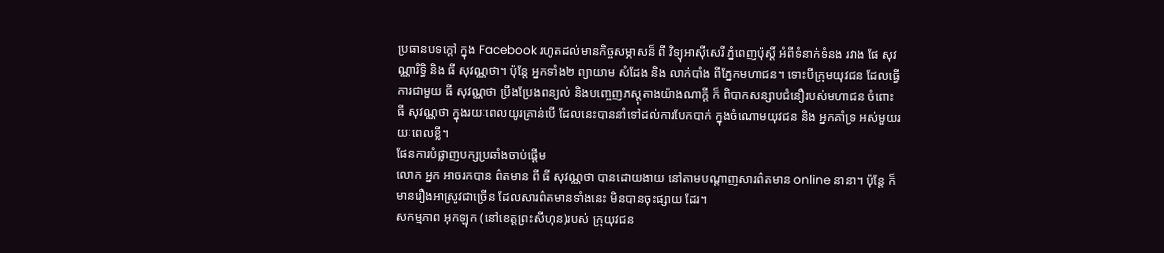ប្រធានបទក្តៅ ក្នុង Facebook រហូតដល់មានកិច្ចសម្ភាសន៏ ពី វិទ្យុអាសុីសេរី ភ្នំពេញប៉ុស្តិ៍ អំពីទំនាក់ទំនង រវាង ផែ សុវណ្ណារិទ្ធិ និង ធី សុវណ្ណថា។ ប៉ុន្តែ អ្នកទាំង២ ព្យាយាម សំដែង និង លាក់បាំង ពីភ្នែកមហាជន។ ទោះបីក្រុមយុវជន ដែលធ្វើការជាមួយ ធី សុវណ្ណថា ប្រឹងប្រែងពន្យល់ និងបញ្ចេញភស្តុតាងយ៉ាងណាក្តី ក៏ ពិបាកសន្សាបជំនឿរបស់មហាជន ចំពោះ ធី សុវណ្ណថា ក្នុងរយៈពេលយូរគ្រាន់បើ ដែលនេះបាននាំទៅដល់ការបែកបាក់ ក្នុងចំណោមយុវជន និង អ្នកគាំទ្រ អស់មួយរយៈពេលខ្លី។
ផែនការបំផ្លាញបក្សប្រឆាំងចាប់ផ្តើម
លោក អ្នក អាចរកបាន ព៌តមាន ពី ធី សុវណ្ណថា បានដោយងាយ នៅតាមបណ្តាញសារព៌តមាន online នានា។ ប៉ុន្តែ ក៏ មានរឿងអាស្រូវជាច្រើន ដែលសារព៌តមានទាំងនេះ មិនបានចុះផ្សាយ ដែរ។
សកម្មភាព អុកឡុក (នៅខេត្តព្រះសីហុន)របស់ ក្រុយុវជន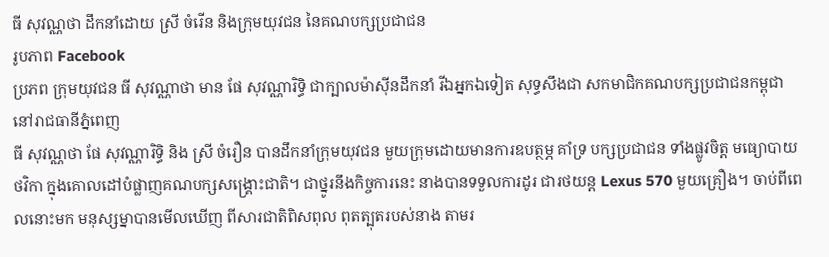ធី សុវណ្ណថា ដឹកនាំដោយ ស្រី ចំរើន និងក្រុមយុវជន នៃគណបក្សប្រជាជន
រូបភាព Facebook
ប្រភព ក្រុមយុវជន ធី សុវណ្ណាថា មាន ផែ សុវណ្ណារិទ្ធិ ជាក្បាលម៉ាសុីនដឹកនាំ រីឯអ្នកឯទៀត សុទ្ធសឹងជា សកមាជិកគណបក្សប្រជាជនកម្ពុជា នៅរាជធានីភ្នំពេញ
ធី សុវណ្ណថា ផែ សុវណ្ណារិទ្ធិ និង ស្រី ចំរឿន បានដឹកនាំក្រុមយុវជន មួយក្រុមដោយមានការឧបត្ថម្ភ គាំទ្រ បក្សប្រជាជន ទាំងផ្លូវចិត្ត មធ្យោបាយ ថវិកា ក្នុងគោលដៅបំផ្លាញគណបក្សសង្គ្រោះជាតិ។ ជាថ្នូរនឹងកិច្ចការនេះ នាងបានទទួលការដូរ ជារថយន្ត Lexus 570 មួយគ្រឿង។ ចាប់ពីពេលនោះមក មនុស្សម្នាបានមើលឃើញ ពីសារជាតិពិសពុល ពុតត្បុតរបស់នាង តាមរ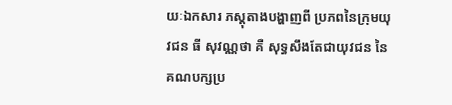យៈឯកសារ ភស្តុតាងបង្ហាញពី ប្រភពនៃក្រុមយុវជន ធី សុវណ្ណថា គឺ សុទ្ធសឹងតែជាយុវជន នៃគណបក្សប្រ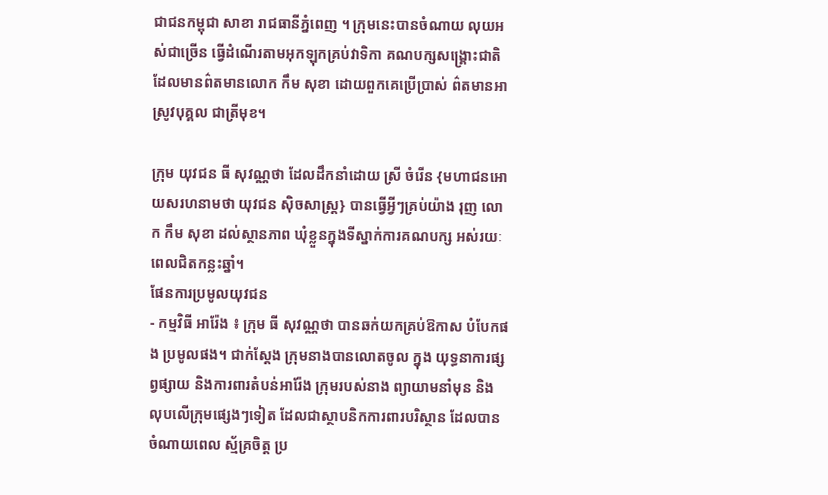ជាជនកម្ពុជា សាខា រាជធានីភ្នំពេញ ។ ក្រុមនេះបានចំណាយ លុយអស់ជាច្រើន ធ្វើដំណើរតាមអុកឡុកគ្រប់វាទិកា គណបក្សសង្គ្រោះជាតិ ដែលមានព៌តមានលោក កឹម សុខា ដោយពួកគេប្រើប្រាស់ ព៌តមានអាស្រូវបុគ្គល ជាត្រីមុខ។

ក្រុម យុវជន ធី សុវណ្ណថា ដែលដឹកនាំដោយ ស្រី ចំរើន {មហាជនអោយសរហនាមថា យុវជន សុិចសាស្ត្រ} បានធ្វើអ្វីៗគ្រប់យ៉ាង រុញ លោក កឹម សុខា ដល់ស្ថានភាព ឃុំខ្លួនក្នុងទីស្នាក់ការគណបក្ស អស់រយៈពេលជិតកន្លះឆ្នាំ។
ផែនការប្រមូលយុវជន
- កម្មវិធី អារ៉ែង ៖ ក្រុម ធី សុវណ្ណថា បានឆក់យកគ្រប់ឱកាស បំបែកផង ប្រមូលផង។ ជាក់ស្តែង ក្រុមនាងបានលោតចូល ក្នុង យុទ្ធនាការផ្សព្វផ្សាយ និងការពារតំបន់អារ៉ែង ក្រុមរបស់នាង ព្យាយាមនាំមុន និង លុបលើក្រុមផ្សេងៗទៀត ដែលជាស្ថាបនិកការពារបរិស្ថាន ដែលបានចំណាយពេល ស្ម័គ្រចិត្ត ប្រ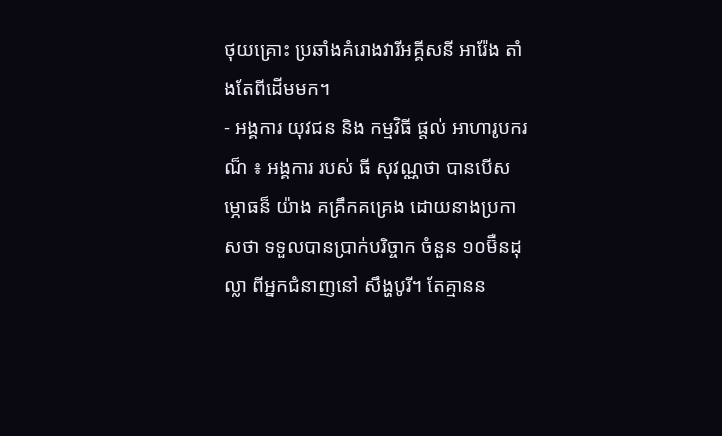ថុយគ្រោះ ប្រឆាំងគំរោងវារីអគ្គីសនី អារ៉ែង តាំងតែពីដើមមក។
- អង្គការ យុវជន និង កម្មវិធី ផ្តល់ អាហារូបករណ៏ ៖ អង្គការ របស់ ធី សុវណ្ណថា បានបើសម្ភោធន៏ យ៉ាង គគ្រឹកគគ្រេង ដោយនាងប្រកាសថា ទទួលបានប្រាក់បរិច្ចាក ចំនួន ១០ម៊ឺនដុល្លា ពីអ្នកជំនាញនៅ សឹង្ហបូរី។ តែគ្មានន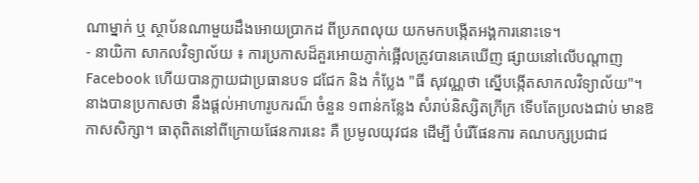ណាម្នាក់ ឬ ស្ថាប័នណាមួយដឹងអោយប្រាកដ ពីប្រភពលុយ យកមកបង្កើតអង្គការនោះទេ។
- នាយិកា សាកលវិទ្យាល័យ ៖ ការប្រកាសដ៏គួរអោយភ្ញាក់ផ្អើលត្រូវបានគេឃើញ ផ្សាយនៅលើបណ្តាញ Facebook ហើយបានក្លាយជាប្រធានបទ ជជែក និង កំប្លែង "ធី សុវណ្ណថា ស្នើបង្កើតសាកលវិទ្យាល័យ"។ នាងបានប្រកាសថា នឹងផ្តល់អាហារូបករណ៏ ចំនួន ១ពាន់កន្លែង សំរាប់និស្សិតក្រីក្រ ទើបតែប្រលងជាប់ មានឱកាសសិក្សា។ ធាតុពិតនៅពីក្រោយផែនការនេះ គឺ ប្រមូលយុវជន ដើម្បី បំរើផែនការ គណបក្សប្រជាជ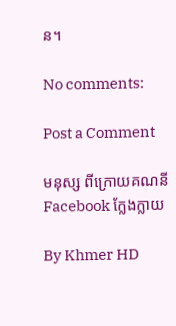ន។

No comments:

Post a Comment

មនុស្ស ពីក្រោយគណនី Facebook ក្លែងក្លាយ

By Khmer HD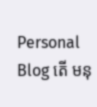Personal Blog តើ មនុ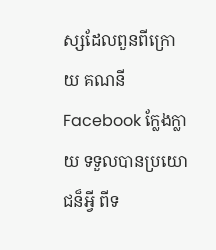ស្សដែលពួនពីក្រោយ គណនី Facebook ក្លែងក្លាយ ទទួលបានប្រយោជន៏អ្វី ពីទ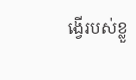ង្វើរបស់ខ្លួ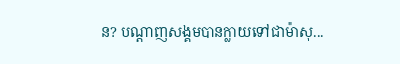ន? បណ្តាញសង្គមបានក្លាយទៅជាម៉ាសុ...